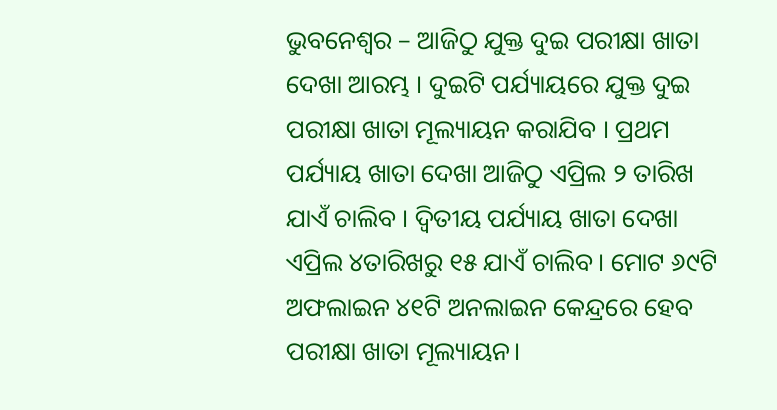ଭୁବନେଶ୍ୱର – ଆଜିଠୁ ଯୁକ୍ତ ଦୁଇ ପରୀକ୍ଷା ଖାତା ଦେଖା ଆରମ୍ଭ । ଦୁଇଟି ପର୍ଯ୍ୟାୟରେ ଯୁକ୍ତ ଦୁଇ ପରୀକ୍ଷା ଖାତା ମୂଲ୍ୟାୟନ କରାଯିବ । ପ୍ରଥମ ପର୍ଯ୍ୟାୟ ଖାତା ଦେଖା ଆଜିଠୁ ଏପ୍ରିଲ ୨ ତାରିଖ ଯାଏଁ ଚାଲିବ । ଦ୍ୱିତୀୟ ପର୍ଯ୍ୟାୟ ଖାତା ଦେଖା ଏପ୍ରିଲ ୪ତାରିଖରୁ ୧୫ ଯାଏଁ ଚାଲିବ। ମୋଟ ୬୯ଟି ଅଫଲାଇନ ୪୧ଟି ଅନଲାଇନ କେନ୍ଦ୍ରରେ ହେବ ପରୀକ୍ଷା ଖାତା ମୂଲ୍ୟାୟନ।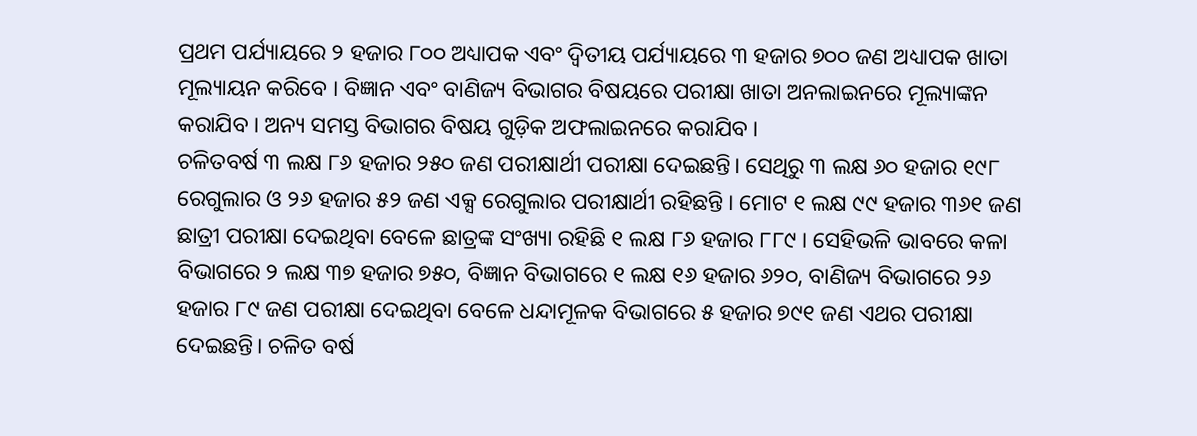ପ୍ରଥମ ପର୍ଯ୍ୟାୟରେ ୨ ହଜାର ୮୦୦ ଅଧ୍ୟାପକ ଏବଂ ଦ୍ୱିତୀୟ ପର୍ଯ୍ୟାୟରେ ୩ ହଜାର ୭୦୦ ଜଣ ଅଧ୍ୟାପକ ଖାତା ମୂଲ୍ୟାୟନ କରିବେ । ବିଜ୍ଞାନ ଏବଂ ବାଣିଜ୍ୟ ବିଭାଗର ବିଷୟରେ ପରୀକ୍ଷା ଖାତା ଅନଲାଇନରେ ମୂଲ୍ୟାଙ୍କନ କରାଯିବ । ଅନ୍ୟ ସମସ୍ତ ବିଭାଗର ବିଷୟ ଗୁଡ଼ିକ ଅଫଲାଇନରେ କରାଯିବ ।
ଚଳିତବର୍ଷ ୩ ଲକ୍ଷ ୮୬ ହଜାର ୨୫୦ ଜଣ ପରୀକ୍ଷାର୍ଥୀ ପରୀକ୍ଷା ଦେଇଛନ୍ତି। ସେଥିରୁ ୩ ଲକ୍ଷ ୬୦ ହଜାର ୧୯୮ ରେଗୁଲାର ଓ ୨୬ ହଜାର ୫୨ ଜଣ ଏକ୍ସ ରେଗୁଲାର ପରୀକ୍ଷାର୍ଥୀ ରହିଛନ୍ତି । ମୋଟ ୧ ଲକ୍ଷ ୯୯ ହଜାର ୩୬୧ ଜଣ ଛାତ୍ରୀ ପରୀକ୍ଷା ଦେଇଥିବା ବେଳେ ଛାତ୍ରଙ୍କ ସଂଖ୍ୟା ରହିଛି ୧ ଲକ୍ଷ ୮୬ ହଜାର ୮୮୯ । ସେହିଭଳି ଭାବରେ କଳା ବିଭାଗରେ ୨ ଲକ୍ଷ ୩୭ ହଜାର ୭୫୦, ବିଜ୍ଞାନ ବିଭାଗରେ ୧ ଲକ୍ଷ ୧୬ ହଜାର ୬୨୦, ବାଣିଜ୍ୟ ବିଭାଗରେ ୨୬ ହଜାର ୮୯ ଜଣ ପରୀକ୍ଷା ଦେଇଥିବା ବେଳେ ଧନ୍ଦାମୂଳକ ବିଭାଗରେ ୫ ହଜାର ୭୯୧ ଜଣ ଏଥର ପରୀକ୍ଷା ଦେଇଛନ୍ତି। ଚଳିତ ବର୍ଷ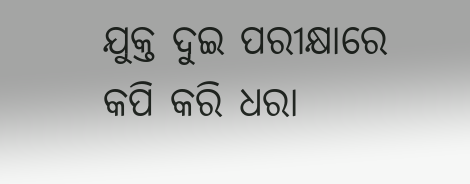ଯୁକ୍ତ ଦୁଇ ପରୀକ୍ଷାରେ କପି କରି ଧରା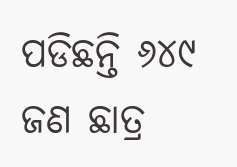ପଡିଛନ୍ତି ୬୪୯ ଜଣ ଛାତ୍ର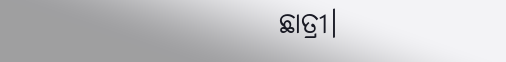ଛାତ୍ରୀ।